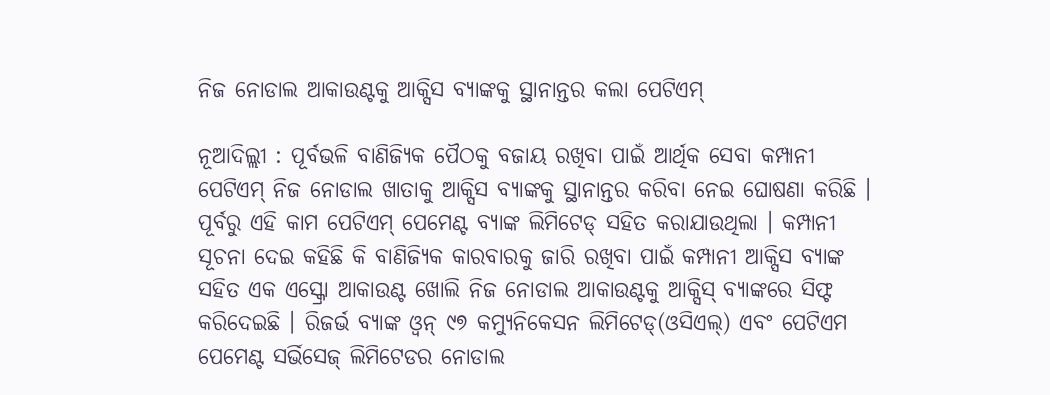ନିଜ ନୋଡାଲ ଆକାଉଣ୍ଟକୁ ଆକ୍ସିସ ବ୍ୟାଙ୍କକୁ ସ୍ଥାନାନ୍ତର କଲା ପେଟିଏମ୍

ନୂଆଦିଲ୍ଲୀ : ପୂର୍ବଭଳି ବାଣିଜ୍ୟିକ ପୈଠକୁ ବଜାୟ ରଖିବା ପାଇଁ ଆର୍ଥିକ ସେବା କମ୍ପାନୀ ପେଟିଏମ୍ ନିଜ ନୋଡାଲ ଖାତାକୁ ଆକ୍ସିସ ବ୍ୟାଙ୍କକୁ ସ୍ଥାନାନ୍ତର କରିବା ନେଇ ଘୋଷଣା କରିଛି । ପୂର୍ବରୁ ଏହି କାମ ପେଟିଏମ୍ ପେମେଣ୍ଟ ବ୍ୟାଙ୍କ ଲିମିଟେଡ୍ ସହିତ କରାଯାଉଥିଲା । କମ୍ପାନୀ ସୂଚନା ଦେଇ କହିଛି କି ବାଣିଜ୍ୟିକ କାରବାରକୁ ଜାରି ରଖିବା ପାଇଁ କମ୍ପାନୀ ଆକ୍ସିସ ବ୍ୟାଙ୍କ ସହିତ ଏକ ଏସ୍କ୍ରୋ ଆକାଉଣ୍ଟ ଖୋଲି ନିଜ ନୋଡାଲ ଆକାଉଣ୍ଟକୁ ଆକ୍ସିସ୍ ବ୍ୟାଙ୍କରେ ସିଫ୍ଟ କରିଦେଇଛି । ରିଜର୍ଭ ବ୍ୟାଙ୍କ ଓ୍ବନ୍ ୯୭ କମ୍ୟୁନିକେସନ ଲିମିଟେଡ୍(ଓସିଏଲ୍) ଏବଂ ପେଟିଏମ ପେମେଣ୍ଟ ସର୍ଭିସେଜ୍ ଲିମିଟେଡର ନୋଡାଲ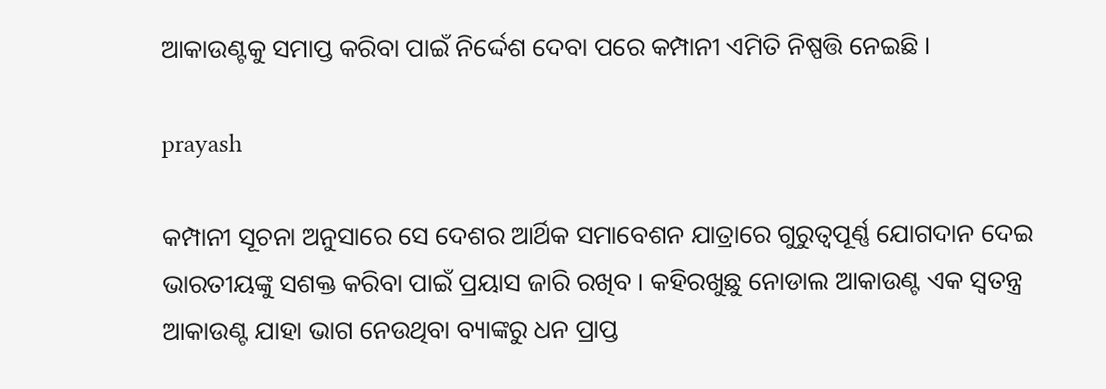ଆକାଉଣ୍ଟକୁ ସମାପ୍ତ କରିବା ପାଇଁ ନିର୍ଦ୍ଦେଶ ଦେବା ପରେ କମ୍ପାନୀ ଏମିତି ନିଷ୍ପତ୍ତି ନେଇଛି ।

prayash

କମ୍ପାନୀ ସୂଚନା ଅନୁସାରେ ସେ ଦେଶର ଆର୍ଥିକ ସମାବେଶନ ଯାତ୍ରାରେ ଗୁରୁତ୍ବପୂର୍ଣ୍ଣ ଯୋଗଦାନ ଦେଇ ଭାରତୀୟଙ୍କୁ ସଶକ୍ତ କରିବା ପାଇଁ ପ୍ରୟାସ ଜାରି ରଖିବ । କହିରଖୁଛୁ ନୋଡାଲ ଆକାଉଣ୍ଟ ଏକ ସ୍ବତନ୍ତ୍ର ଆକାଉଣ୍ଟ ଯାହା ଭାଗ ନେଉଥିବା ବ୍ୟାଙ୍କରୁ ଧନ ପ୍ରାପ୍ତ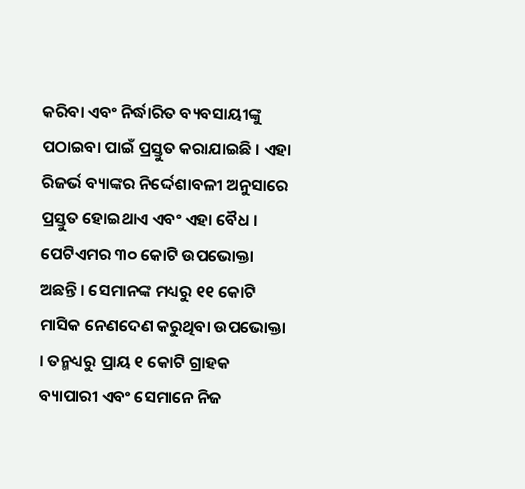କରିବା ଏବଂ ନିର୍ଦ୍ଧାରିତ ବ୍ୟବସାୟୀଙ୍କୁ ପଠାଇବା ପାଇଁ ପ୍ରସ୍ତୁତ କରାଯାଇଛି । ଏହା ରିଜର୍ଭ ବ୍ୟାଙ୍କର ନିର୍ଦ୍ଦେଶାବଳୀ ଅନୁସାରେ ପ୍ରସ୍ତୁତ ହୋଇଥାଏ ଏବଂ ଏହା ବୈଧ । ପେଟିଏମର ୩୦ କୋଟି ଉପଭୋକ୍ତା ଅଛନ୍ତି । ସେମାନଙ୍କ ମଧ୍ୟରୁ ୧୧ କୋଟି ମାସିକ ନେଣଦେଣ କରୁଥିବା ଉପଭୋକ୍ତା । ତନ୍ମଧ୍ୟରୁ ପ୍ରାୟ ୧ କୋଟି ଗ୍ରାହକ ବ୍ୟାପାରୀ ଏବଂ ସେମାନେ ନିଜ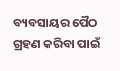ବ୍ୟବସାୟର ପୈଠ ଗ୍ରହଣ କରିବା ପାଇଁ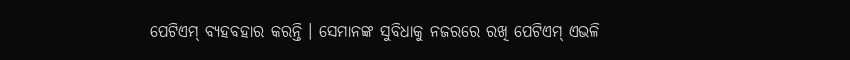ପେଟିଏମ୍ ବ୍ୟହବହାର କରନ୍ତି । ସେମାନଙ୍କ ସୁବିଧାକୁ ନଜରରେ ରଖି ପେଟିଏମ୍ ଏଭଳି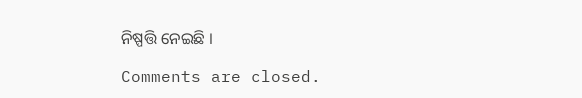ନିଷ୍ପତ୍ତି ନେଇଛି ।

Comments are closed.